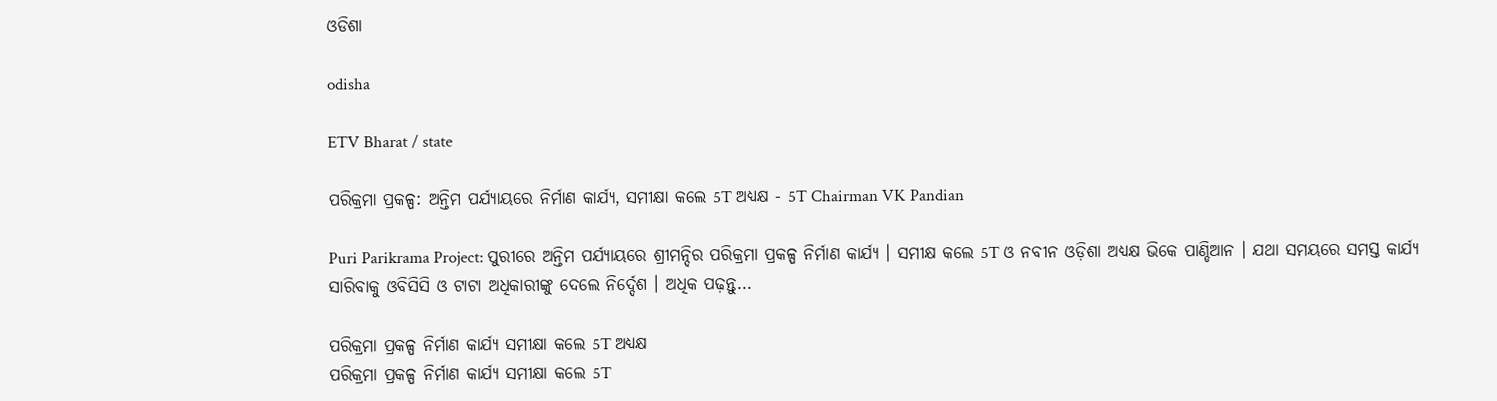ଓଡିଶା

odisha

ETV Bharat / state

ପରିକ୍ରମା ପ୍ରକଳ୍ପ: ଅନ୍ତିମ ପର୍ଯ୍ୟାୟରେ ନିର୍ମାଣ କାର୍ଯ୍ୟ, ସମୀକ୍ଷା କଲେ 5T ଅଧ୍ୟକ୍ଷ - 5T Chairman VK Pandian

Puri Parikrama Project: ପୁରୀରେ ଅନ୍ତିମ ପର୍ଯ୍ୟାୟରେ ଶ୍ରୀମନ୍ଦିର ପରିକ୍ରମା ପ୍ରକଳ୍ପ ନିର୍ମାଣ କାର୍ଯ୍ୟ । ସମୀକ୍ଷ କଲେ 5T ଓ ନବୀନ ଓଡ଼ିଶା ଅଧ୍ୟକ୍ଷ ଭିକେ ପାଣ୍ଡିଆନ । ଯଥା ସମୟରେ ସମସ୍ତ କାର୍ଯ୍ୟ ସାରିବାକୁ ଓବିସିସି ଓ ଟାଟା ଅଧିକାରୀଙ୍କୁ ଦେଲେ ନିର୍ଦ୍ଦେଶ । ଅଧିକ ପଢ଼ନ୍ତୁ...

ପରିକ୍ରମା ପ୍ରକଳ୍ପ ନିର୍ମାଣ କାର୍ଯ୍ୟ ସମୀକ୍ଷା କଲେ 5T ଅଧ୍ୟକ୍ଷ
ପରିକ୍ରମା ପ୍ରକଳ୍ପ ନିର୍ମାଣ କାର୍ଯ୍ୟ ସମୀକ୍ଷା କଲେ 5T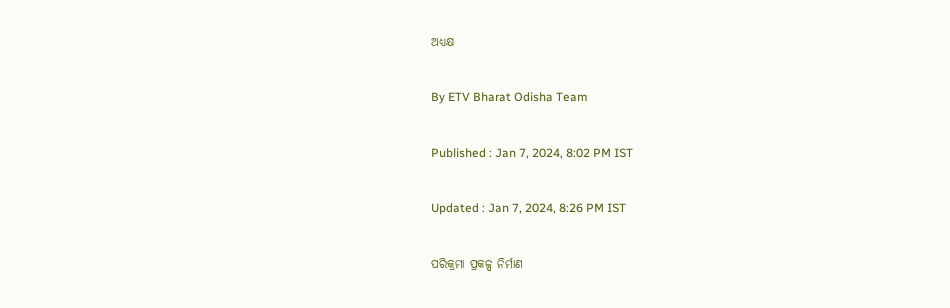ଅଧ୍ୟକ୍ଷ

By ETV Bharat Odisha Team

Published : Jan 7, 2024, 8:02 PM IST

Updated : Jan 7, 2024, 8:26 PM IST

ପରିକ୍ରମା ପ୍ରକଳ୍ପ ନିର୍ମାଣ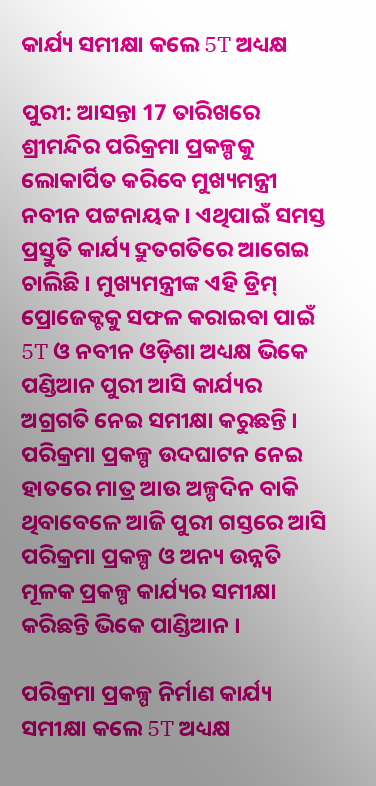କାର୍ଯ୍ୟ ସମୀକ୍ଷା କଲେ 5T ଅଧ୍ୟକ୍ଷ

ପୁରୀ: ଆସନ୍ତା 17 ତାରିଖରେ ଶ୍ରୀମନ୍ଦିର ପରିକ୍ରମା ପ୍ରକଳ୍ପକୁ ଲୋକାର୍ପିତ କରିବେ ମୁଖ୍ୟମନ୍ତ୍ରୀ ନବୀନ ପଟ୍ଟନାୟକ । ଏଥିପାଇଁ ସମସ୍ତ ପ୍ରସ୍ତୁତି କାର୍ଯ୍ୟ ଦ୍ରୁତଗତିରେ ଆଗେଇ ଚାଲିଛି । ମୁଖ୍ୟମନ୍ତ୍ରୀଙ୍କ ଏହି ଡ୍ରିମ୍‌ ପ୍ରୋଜେକ୍ଟକୁ ସଫଳ କରାଇବା ପାଇଁ 5T ଓ ନବୀନ ଓଡ଼ିଶା ଅଧ୍ୟକ୍ଷ ଭିକେ ପଣ୍ଡିଆନ ପୁରୀ ଆସି କାର୍ଯ୍ୟର ଅଗ୍ରଗତି ନେଇ ସମୀକ୍ଷା କରୁଛନ୍ତି । ପରିକ୍ରମା ପ୍ରକଳ୍ପ ଉଦଘାଟନ ନେଇ ହାତରେ ମାତ୍ର ଆଉ ଅଳ୍ପଦିନ ବାକି ଥିବାବେଳେ ଆଜି ପୁରୀ ଗସ୍ତରେ ଆସି ପରିକ୍ରମା ପ୍ରକଳ୍ପ ଓ ଅନ୍ୟ ଉନ୍ନତି ମୂଳକ ପ୍ରକଳ୍ପ କାର୍ଯ୍ୟର ସମୀକ୍ଷା କରିଛନ୍ତି ଭିକେ ପାଣ୍ଡିଆନ ।

ପରିକ୍ରମା ପ୍ରକଳ୍ପ ନିର୍ମାଣ କାର୍ଯ୍ୟ ସମୀକ୍ଷା କଲେ 5T ଅଧ୍ୟକ୍ଷ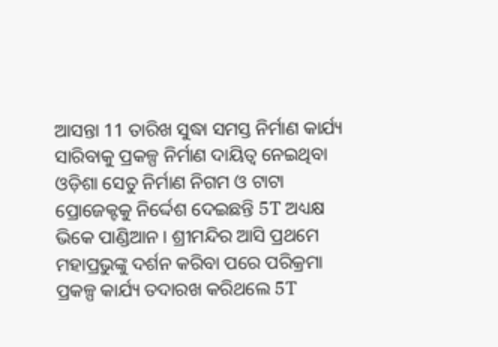ଆସନ୍ତା 11 ତାରିଖ ସୁଦ୍ଧା ସମସ୍ତ ନିର୍ମାଣ କାର୍ଯ୍ୟ ସାରିବାକୁ ପ୍ରକଳ୍ପ ନିର୍ମାଣ ଦାୟିତ୍ବ ନେଇଥିବା ଓଡ଼ିଶା ସେତୁ ନିର୍ମାଣ ନିଗମ ଓ ଟାଟା ପ୍ରୋଜେକ୍ଟକୁ ନିର୍ଦ୍ଦେଶ ଦେଇଛନ୍ତି 5T ଅଧ୍ୟକ୍ଷ ଭିକେ ପାଣ୍ଡିଆନ । ଶ୍ରୀମନ୍ଦିର ଆସି ପ୍ରଥମେ ମହାପ୍ରଭୁଙ୍କୁ ଦର୍ଶନ କରିବା ପରେ ପରିକ୍ରମା ପ୍ରକଳ୍ପ କାର୍ଯ୍ୟ ତଦାରଖ କରିଥଲେ 5T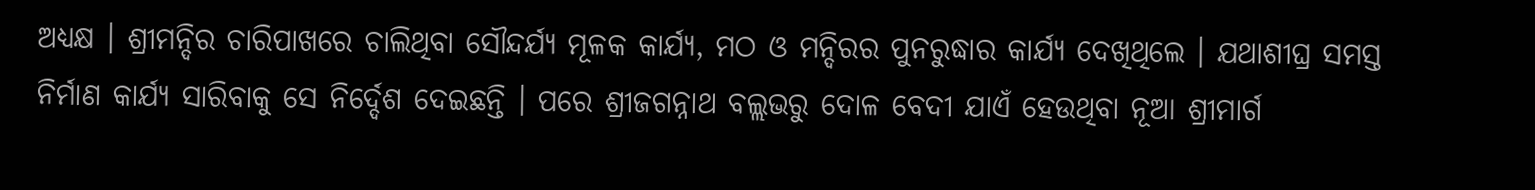ଅଧ୍ୟକ୍ଷ । ଶ୍ରୀମନ୍ଦିର ଚାରିପାଖରେ ଚାଲିଥିବା ସୌନ୍ଦର୍ଯ୍ୟ ମୂଳକ କାର୍ଯ୍ୟ, ମଠ ଓ ମନ୍ଦିରର ପୁନରୁଦ୍ଧାର କାର୍ଯ୍ୟ ଦେଖିଥିଲେ । ଯଥାଶୀଘ୍ର ସମସ୍ତ ନିର୍ମାଣ କାର୍ଯ୍ୟ ସାରିବାକୁ ସେ ନିର୍ଦ୍ଦେଶ ଦେଇଛନ୍ତି । ପରେ ଶ୍ରୀଜଗନ୍ନାଥ ବଲ୍ଲଭରୁ ଦୋଳ ବେଦୀ ଯାଏଁ ହେଉଥିବା ନୂଆ ଶ୍ରୀମାର୍ଗ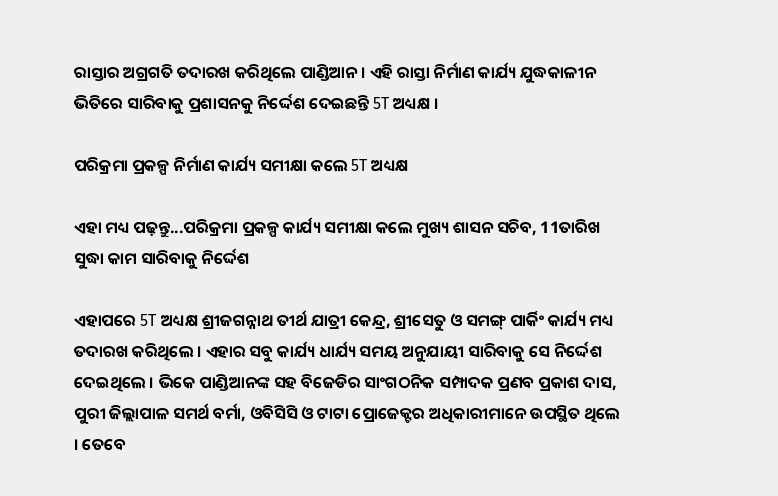ରାସ୍ତାର ଅଗ୍ରଗତି ତଦାରଖ କରିଥିଲେ ପାଣ୍ଡିଆନ । ଏହି ରାସ୍ତା ନିର୍ମାଣ କାର୍ଯ୍ୟ ଯୁଦ୍ଧକାଳୀନ ଭିତିରେ ସାରିବାକୁ ପ୍ରଶାସନକୁ ନିର୍ଦ୍ଦେଶ ଦେଇଛନ୍ତି 5T ଅଧ୍ୟକ୍ଷ ।

ପରିକ୍ରମା ପ୍ରକଳ୍ପ ନିର୍ମାଣ କାର୍ଯ୍ୟ ସମୀକ୍ଷା କଲେ 5T ଅଧ୍ୟକ୍ଷ

ଏହା ମଧ୍ୟ ପଢ଼ନ୍ତୁ...ପରିକ୍ରମା ପ୍ରକଳ୍ପ କାର୍ଯ୍ୟ ସମୀକ୍ଷା କଲେ ମୁଖ୍ୟ ଶାସନ ସଚିବ, 11ତାରିଖ ସୁଦ୍ଧା କାମ ସାରିବାକୁ ନିର୍ଦ୍ଦେଶ

ଏହାପରେ 5T ଅଧ୍ୟକ୍ଷ ଶ୍ରୀଜଗନ୍ନାଥ ତୀର୍ଥ ଯାତ୍ରୀ କେନ୍ଦ୍ର, ଶ୍ରୀସେତୁ ଓ ସମଙ୍ଗ୍‌ ପାର୍କିଂ କାର୍ଯ୍ୟ ମଧ୍ୟ ତଦାରଖ କରିଥିଲେ । ଏହାର ସବୁ କାର୍ଯ୍ୟ ଧାର୍ଯ୍ୟ ସମୟ ଅନୁଯାୟୀ ସାରିବାକୁ ସେ ନିର୍ଦ୍ଦେଶ ଦେଇଥିଲେ । ଭିକେ ପାଣ୍ଡିଆନଙ୍କ ସହ ବିଜେଡିର ସାଂଗଠନିକ ସମ୍ପାଦକ ପ୍ରଣବ ପ୍ରକାଶ ଦାସ, ପୁରୀ ଜିଲ୍ଲାପାଳ ସମର୍ଥ ବର୍ମା, ଓବିସିସି ଓ ଟାଟା ପ୍ରୋଜେକ୍ଟର ଅଧିକାରୀମାନେ ଉପସ୍ଥିତ ଥିଲେ । ତେବେ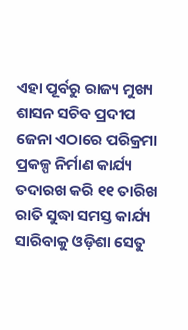ଏହା ପୂର୍ବରୁ ରାଜ୍ୟ ମୁଖ୍ୟ ଶାସନ ସଚିବ ପ୍ରଦୀପ ଜେନା ଏଠାରେ ପରିକ୍ରମା ପ୍ରକଳ୍ପ ନିର୍ମାଣ କାର୍ଯ୍ୟ ତଦାରଖ କରି ୧୧ ତାରିଖ ରାତି ସୁଦ୍ଧା ସମସ୍ତ କାର୍ଯ୍ୟ ସାରିବାକୁ ଓଡ଼ିଶା ସେତୁ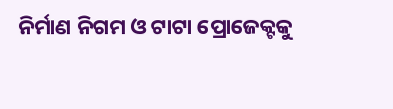ନିର୍ମାଣ ନିଗମ ଓ ଟାଟା ପ୍ରୋଜେକ୍ଟକୁ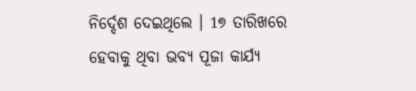ନିର୍ଦ୍ଦେଶ ଦେଇଥିଲେ । 1୭ ତାରିଖରେ ହେବାକୁ ଥିବା ଭବ୍ୟ ପୂଜା କାର୍ଯ୍ୟ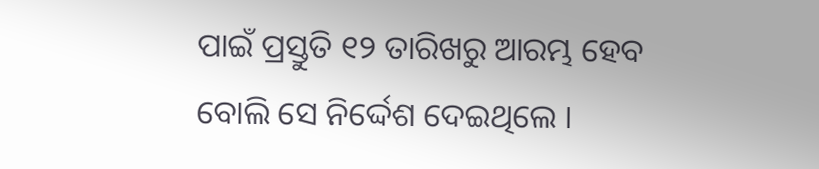ପାଇଁ ପ୍ରସ୍ତୁତି ୧୨ ତାରିଖରୁ ଆରମ୍ଭ ହେବ ବୋଲି ସେ ନିର୍ଦ୍ଦେଶ ଦେଇଥିଲେ ।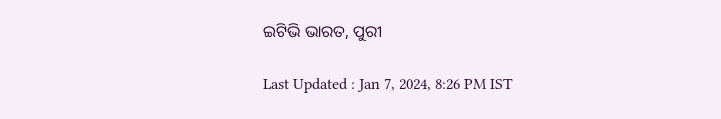ଇଟିଭି ଭାରତ, ପୁରୀ

Last Updated : Jan 7, 2024, 8:26 PM IST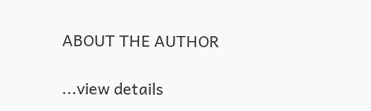ABOUT THE AUTHOR

...view details